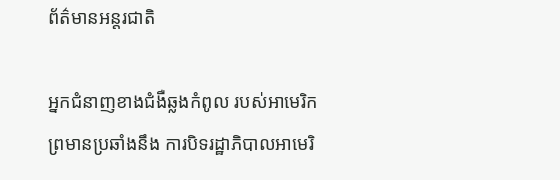ព័ត៌មានអន្តរជាតិ

អ្នកជំនាញខាងជំងឺឆ្លងកំពូល របស់អាមេរិក ព្រមានប្រឆាំងនឹង ការបិទរដ្ឋាភិបាលអាមេរិ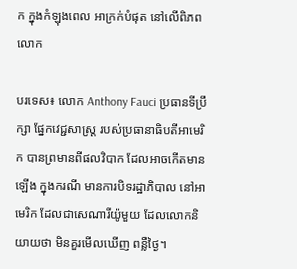ក ក្នុងកំឡុងពេល អាក្រក់បំផុត នៅលើពិភពលោក

បរទេស៖ លោក Anthony Fauci ប្រធានទីប្រឹក្សា ផ្នែកវេជ្ជសាស្រ្ត របស់ប្រធានាធិបតីអាមេរិក បានព្រមានពីផលវិបាក ដែលអាចកើតមានឡើង ក្នុងករណី មានការបិទរដ្ឋាភិបាល នៅអាមេរិក ដែលជាសេណារីយ៉ូមួយ ដែលលោកនិយាយថា មិនគួរមើលឃើញ ពន្លឺថ្ងៃ។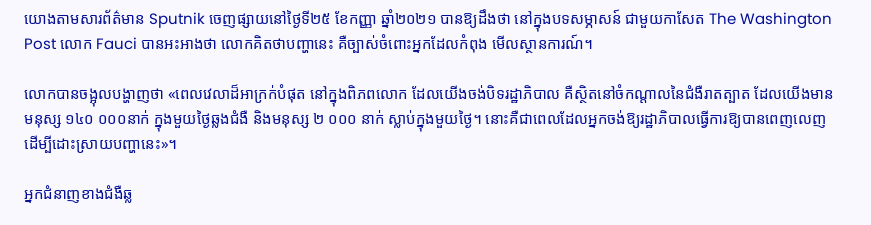យោងតាមសារព័ត៌មាន Sputnik ចេញផ្សាយនៅថ្ងៃទី២៥ ខែកញ្ញា ឆ្នាំ២០២១ បានឱ្យដឹងថា នៅក្នុងបទសម្ភាសន៍ ជាមួយកាសែត The Washington Post លោក Fauci បានអះអាងថា លោកគិតថាបញ្ហានេះ គឺច្បាស់ចំពោះអ្នកដែលកំពុង មើលស្ថានការណ៍។

លោកបានចង្អុលបង្ហាញថា «ពេលវេលាដ៏អាក្រក់បំផុត នៅក្នុងពិភពលោក ដែលយើងចង់បិទរដ្ឋាភិបាល គឺស្ថិតនៅចំកណ្តាលនៃជំងឺរាតត្បាត ដែលយើងមានមនុស្ស ១៤០ ០០០នាក់ ក្នុងមួយថ្ងៃឆ្លងជំងឺ និងមនុស្ស ២ ០០០ នាក់ ស្លាប់ក្នុងមួយថ្ងៃ។ នោះគឺជាពេលដែលអ្នកចង់ឱ្យរដ្ឋាភិបាលធ្វើការឱ្យបានពេញលេញ ដើម្បីដោះស្រាយបញ្ហានេះ»។

អ្នកជំនាញខាងជំងឺឆ្ល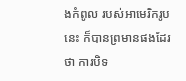ងកំពូល របស់អាមេរិករូបនេះ ក៏បានព្រមានផងដែរថា ការបិទ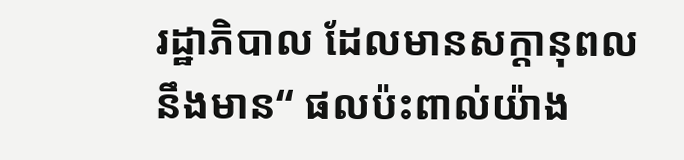រដ្ឋាភិបាល ដែលមានសក្តានុពល នឹងមាន“ ផលប៉ះពាល់យ៉ាង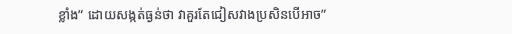ខ្លាំង” ដោយសង្កត់ធ្ងន់ថា វាគួរតែជៀសវាងប្រសិនបើអាច”